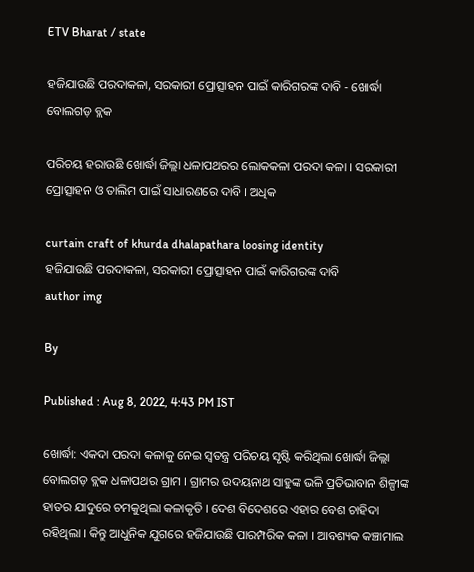ETV Bharat / state

ହଜିଯାଉଛି ପରଦାକଳା, ସରକାରୀ ପ୍ରୋତ୍ସାହନ ପାଇଁ କାରିଗରଙ୍କ ଦାବି - ଖୋର୍ଦ୍ଧା ବୋଲଗଡ଼ ବ୍ଲକ

ପରିଚୟ ହରାଉଛି ଖୋର୍ଦ୍ଧା ଜିଲ୍ଲା ଧଳାପଥରର ଲୋକକଳା ପରଦା କଳା । ସରକାରୀ ପ୍ରୋତ୍ସାହନ ଓ ତାଲିମ ପାଇଁ ସାଧାରଣରେ ଦାବି । ଅଧିକ

curtain craft of khurda dhalapathara loosing identity
ହଜିଯାଉଛି ପରଦାକଳା, ସରକାରୀ ପ୍ରୋତ୍ସାହନ ପାଇଁ କାରିଗରଙ୍କ ଦାବି
author img

By

Published : Aug 8, 2022, 4:43 PM IST

ଖୋର୍ଦ୍ଧା: ଏକଦା ପରଦା କଳାକୁ ନେଇ ସ୍ବତନ୍ତ୍ର ପରିଚୟ ସୃଷ୍ଟି କରିଥିଲା ଖୋର୍ଦ୍ଧା ଜିଲ୍ଲା ବୋଲଗଡ଼ ବ୍ଲକ ଧଳାପଥର ଗ୍ରାମ । ଗ୍ରାମର ଉଦୟନାଥ ସାହୁଙ୍କ ଭଳି ପ୍ରତିଭାବାନ ଶିଳ୍ପୀଙ୍କ ହାତର ଯାଦୁରେ ଚମକୁଥିଲା କଳାକୃତି । ଦେଶ ବିଦେଶରେ ଏହାର ବେଶ ଚାହିଦା ରହିଥିଲା । କିନ୍ତୁ ଆଧୁନିକ ଯୁଗରେ ହଜିଯାଉଛି ପାରମ୍ପରିକ କଳା । ଆବଶ୍ୟକ କଞ୍ଚାମାଲ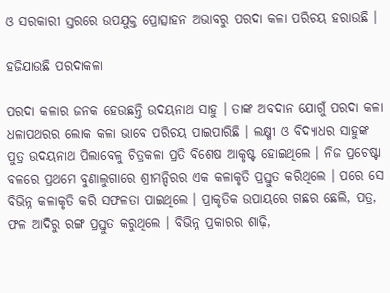ଓ ସରକାରୀ ସ୍ତରରେ ଉପଯୁକ୍ତ ପ୍ରୋତ୍ସାହନ ଅଭାବରୁ ପରଦା କଳା ପରିଚୟ ହରାଉଛି ।

ହଜିଯାଉଛି ପରଦାକଳା

ପରଦା କଳାର ଜନକ ହେଉଛନ୍ତି ଉଦୟନାଥ ସାହୁ । ତାଙ୍କ ଅବଦାନ ଯୋଗୁଁ ପରଦା କଳା ଧଳାପଥରର ଲୋକ କଳା ଭାବେ ପରିଚୟ ପାଇପାରିଛି । ଲକ୍ଷ୍ମୀ ଓ ବିଦ୍ୟାଧର ସାହୁଙ୍କ ପୁତ୍ର ଉଦୟନାଥ ପିଲାବେଳୁ ଚିତ୍ରକଳା ପ୍ରତି ବିଶେଷ ଆକୃଷ୍ଟ ହୋଇଥିଲେ । ନିଜ ପ୍ରଚେଷ୍ଟା ବଳରେ ପ୍ରଥମେ ବୁଣାଲୁଗାରେ ଶ୍ରୀମନ୍ଦିରର ଏକ କଳାକୃତି ପ୍ରସ୍ତୁତ କରିଥିଲେ । ପରେ ସେ ବିଭିନ୍ନ କଳାକୃତି କରି ସଫଳତା ପାଇଥିଲେ । ପ୍ରାକୃତିକ ଉପାୟରେ ଗଛର ଛେଲି, ପତ୍ର, ଫଳ ଆଦିରୁ ରଙ୍ଗ ପ୍ରସ୍ତୁତ କରୁଥିଲେ । ବିଭିନ୍ନ ପ୍ରକାରର ଶାଢ଼ି,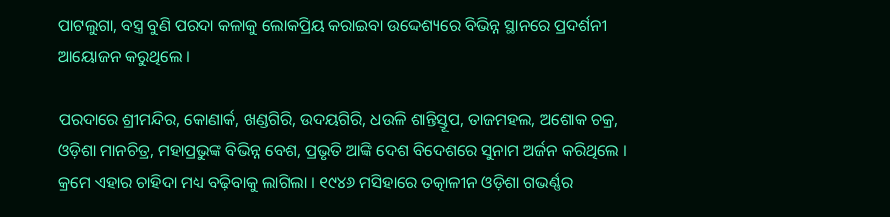ପାଟଲୁଗା, ବସ୍ତ୍ର ବୁଣି ପରଦା କଳାକୁ ଲୋକପ୍ରିୟ କରାଇବା ଉଦ୍ଦେଶ୍ୟରେ ବିଭିନ୍ନ ସ୍ଥାନରେ ପ୍ରଦର୍ଶନୀ ଆୟୋଜନ କରୁଥିଲେ ।

ପରଦାରେ ଶ୍ରୀମନ୍ଦିର, କୋଣାର୍କ, ଖଣ୍ଡଗିରି, ଉଦୟଗିରି, ଧଉଳି ଶାନ୍ତିସ୍ତୂପ, ତାଜମହଲ, ଅଶୋକ ଚକ୍ର, ଓଡ଼ିଶା ମାନଚିତ୍ର, ମହାପ୍ରଭୁଙ୍କ ବିଭିନ୍ନ ବେଶ, ପ୍ରଭୃତି ଆଙ୍କି ଦେଶ ବିଦେଶରେ ସୁନାମ ଅର୍ଜନ କରିଥିଲେ । କ୍ରମେ ଏହାର ଚାହିଦା ମଧ୍ୟ ବଢ଼ିବାକୁ ଲାଗିଲା । ୧୯୪୬ ମସିହାରେ ତତ୍କାଳୀନ ଓଡ଼ିଶା ଗଭର୍ଣ୍ଣର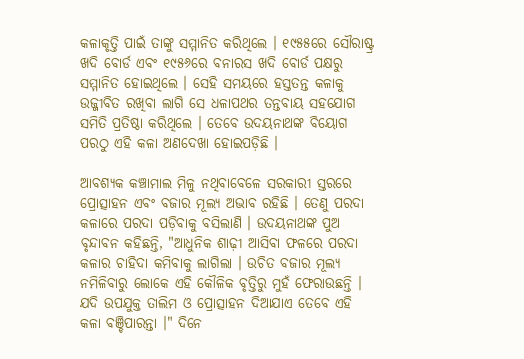କଳାକୃତ୍ତି ପାଇଁ ତାଙ୍କୁ ସମ୍ମାନିତ କରିଥିଲେ । ୧୯୫୫ରେ ସୌରାଷ୍ଟ୍ର ଖଦି ବୋର୍ଡ ଏବଂ ୧୯୫୬ରେ ବନାରସ ଖଦି ବୋର୍ଡ ପକ୍ଷରୁ ସମ୍ମାନିତ ହୋଇଥିଲେ । ସେହି ସମୟରେ ହସ୍ତତନ୍ତ କଳାକୁ ଉଜ୍ଜୀବିତ ରଖିବା ଲାଗି ସେ ଧଳାପଥର ତନ୍ତବାୟ ସହଯୋଗ ସମିତି ପ୍ରତିଷ୍ଠା କରିଥିଲେ । ତେବେ ଉଦୟନାଥଙ୍କ ବିୟୋଗ ପରଠୁ ଏହି କଳା ଅଣଦେଖା ହୋଇପଡ଼ିଛି ।

ଆବଶ୍ୟକ କଞ୍ଚାମାଲ ମିଳୁ ନଥିବାବେଳେ ସରକାରୀ ସ୍ତରରେ ପ୍ରୋତ୍ସାହନ ଏବଂ ବଜାର ମୂଲ୍ୟ ଅଭାବ ରହିଛି । ତେଣୁ ପରଦା କଳାରେ ପରଦା ପଡ଼ିବାକୁ ବସିଲାଣି । ଉଦୟନାଥଙ୍କ ପୁଅ ବୃନ୍ଦାବନ କହିଛନ୍ତି, "ଆଧୁନିକ ଶାଢ଼ୀ ଆସିବା ଫଳରେ ପରଦା କଳାର ଚାହିଦା କମିବାକୁ ଲାଗିଲା । ଉଚିତ ବଜାର ମୂଲ୍ୟ ନମିଳିବାରୁ ଲୋକେ ଏହି କୌଳିକ ବୃତ୍ତିରୁ ମୁହଁ ଫେରାଉଛନ୍ତି । ଯଦି ଉପଯୁକ୍ତ ତାଲିମ ଓ ପ୍ରୋତ୍ସାହନ ଦିଆଯାଏ ତେବେ ଏହି କଳା ବଞ୍ଚିପାରନ୍ତା ।" ଦିନେ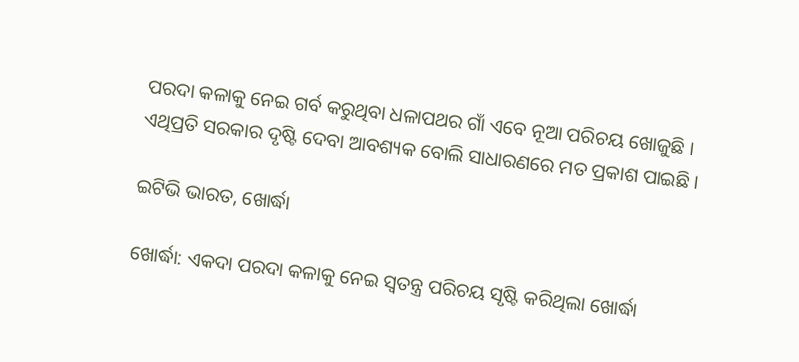ପରଦା କଳାକୁ ନେଇ ଗର୍ବ କରୁଥିବା ଧଳାପଥର ଗାଁ ଏବେ ନୂଆ ପରିଚୟ ଖୋଜୁଛି । ଏଥିପ୍ରତି ସରକାର ଦୃଷ୍ଟି ଦେବା ଆବଶ୍ୟକ ବୋଲି ସାଧାରଣରେ ମତ ପ୍ରକାଶ ପାଇଛି ।

ଇଟିଭି ଭାରତ, ଖୋର୍ଦ୍ଧା

ଖୋର୍ଦ୍ଧା: ଏକଦା ପରଦା କଳାକୁ ନେଇ ସ୍ବତନ୍ତ୍ର ପରିଚୟ ସୃଷ୍ଟି କରିଥିଲା ଖୋର୍ଦ୍ଧା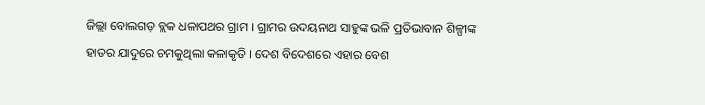ଜିଲ୍ଲା ବୋଲଗଡ଼ ବ୍ଲକ ଧଳାପଥର ଗ୍ରାମ । ଗ୍ରାମର ଉଦୟନାଥ ସାହୁଙ୍କ ଭଳି ପ୍ରତିଭାବାନ ଶିଳ୍ପୀଙ୍କ ହାତର ଯାଦୁରେ ଚମକୁଥିଲା କଳାକୃତି । ଦେଶ ବିଦେଶରେ ଏହାର ବେଶ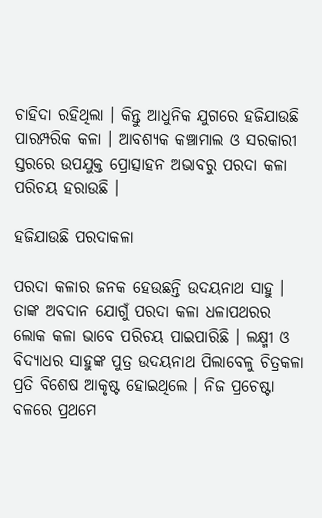ଚାହିଦା ରହିଥିଲା । କିନ୍ତୁ ଆଧୁନିକ ଯୁଗରେ ହଜିଯାଉଛି ପାରମ୍ପରିକ କଳା । ଆବଶ୍ୟକ କଞ୍ଚାମାଲ ଓ ସରକାରୀ ସ୍ତରରେ ଉପଯୁକ୍ତ ପ୍ରୋତ୍ସାହନ ଅଭାବରୁ ପରଦା କଳା ପରିଚୟ ହରାଉଛି ।

ହଜିଯାଉଛି ପରଦାକଳା

ପରଦା କଳାର ଜନକ ହେଉଛନ୍ତି ଉଦୟନାଥ ସାହୁ । ତାଙ୍କ ଅବଦାନ ଯୋଗୁଁ ପରଦା କଳା ଧଳାପଥରର ଲୋକ କଳା ଭାବେ ପରିଚୟ ପାଇପାରିଛି । ଲକ୍ଷ୍ମୀ ଓ ବିଦ୍ୟାଧର ସାହୁଙ୍କ ପୁତ୍ର ଉଦୟନାଥ ପିଲାବେଳୁ ଚିତ୍ରକଳା ପ୍ରତି ବିଶେଷ ଆକୃଷ୍ଟ ହୋଇଥିଲେ । ନିଜ ପ୍ରଚେଷ୍ଟା ବଳରେ ପ୍ରଥମେ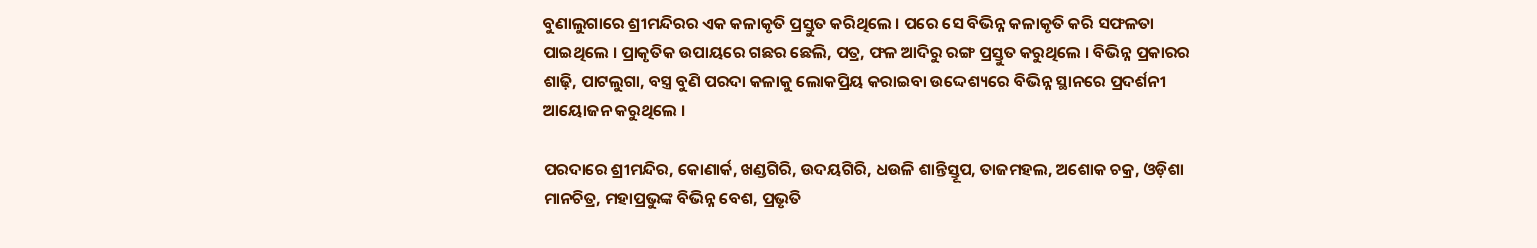ବୁଣାଲୁଗାରେ ଶ୍ରୀମନ୍ଦିରର ଏକ କଳାକୃତି ପ୍ରସ୍ତୁତ କରିଥିଲେ । ପରେ ସେ ବିଭିନ୍ନ କଳାକୃତି କରି ସଫଳତା ପାଇଥିଲେ । ପ୍ରାକୃତିକ ଉପାୟରେ ଗଛର ଛେଲି, ପତ୍ର, ଫଳ ଆଦିରୁ ରଙ୍ଗ ପ୍ରସ୍ତୁତ କରୁଥିଲେ । ବିଭିନ୍ନ ପ୍ରକାରର ଶାଢ଼ି, ପାଟଲୁଗା, ବସ୍ତ୍ର ବୁଣି ପରଦା କଳାକୁ ଲୋକପ୍ରିୟ କରାଇବା ଉଦ୍ଦେଶ୍ୟରେ ବିଭିନ୍ନ ସ୍ଥାନରେ ପ୍ରଦର୍ଶନୀ ଆୟୋଜନ କରୁଥିଲେ ।

ପରଦାରେ ଶ୍ରୀମନ୍ଦିର, କୋଣାର୍କ, ଖଣ୍ଡଗିରି, ଉଦୟଗିରି, ଧଉଳି ଶାନ୍ତିସ୍ତୂପ, ତାଜମହଲ, ଅଶୋକ ଚକ୍ର, ଓଡ଼ିଶା ମାନଚିତ୍ର, ମହାପ୍ରଭୁଙ୍କ ବିଭିନ୍ନ ବେଶ, ପ୍ରଭୃତି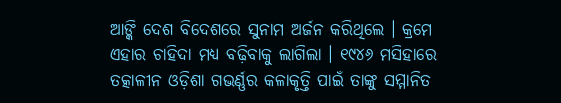ଆଙ୍କି ଦେଶ ବିଦେଶରେ ସୁନାମ ଅର୍ଜନ କରିଥିଲେ । କ୍ରମେ ଏହାର ଚାହିଦା ମଧ୍ୟ ବଢ଼ିବାକୁ ଲାଗିଲା । ୧୯୪୬ ମସିହାରେ ତତ୍କାଳୀନ ଓଡ଼ିଶା ଗଭର୍ଣ୍ଣର କଳାକୃତ୍ତି ପାଇଁ ତାଙ୍କୁ ସମ୍ମାନିତ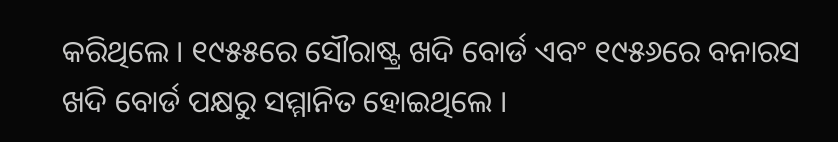କରିଥିଲେ । ୧୯୫୫ରେ ସୌରାଷ୍ଟ୍ର ଖଦି ବୋର୍ଡ ଏବଂ ୧୯୫୬ରେ ବନାରସ ଖଦି ବୋର୍ଡ ପକ୍ଷରୁ ସମ୍ମାନିତ ହୋଇଥିଲେ ।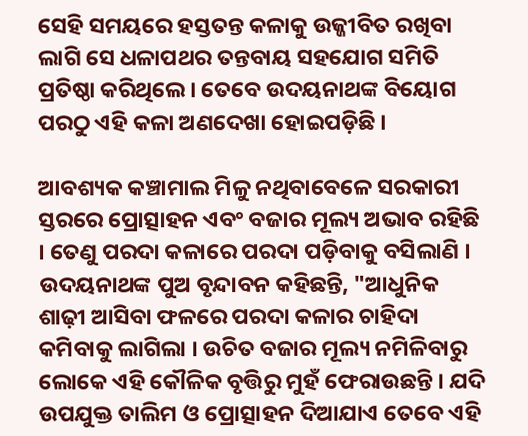ସେହି ସମୟରେ ହସ୍ତତନ୍ତ କଳାକୁ ଉଜ୍ଜୀବିତ ରଖିବା ଲାଗି ସେ ଧଳାପଥର ତନ୍ତବାୟ ସହଯୋଗ ସମିତି ପ୍ରତିଷ୍ଠା କରିଥିଲେ । ତେବେ ଉଦୟନାଥଙ୍କ ବିୟୋଗ ପରଠୁ ଏହି କଳା ଅଣଦେଖା ହୋଇପଡ଼ିଛି ।

ଆବଶ୍ୟକ କଞ୍ଚାମାଲ ମିଳୁ ନଥିବାବେଳେ ସରକାରୀ ସ୍ତରରେ ପ୍ରୋତ୍ସାହନ ଏବଂ ବଜାର ମୂଲ୍ୟ ଅଭାବ ରହିଛି । ତେଣୁ ପରଦା କଳାରେ ପରଦା ପଡ଼ିବାକୁ ବସିଲାଣି । ଉଦୟନାଥଙ୍କ ପୁଅ ବୃନ୍ଦାବନ କହିଛନ୍ତି, "ଆଧୁନିକ ଶାଢ଼ୀ ଆସିବା ଫଳରେ ପରଦା କଳାର ଚାହିଦା କମିବାକୁ ଲାଗିଲା । ଉଚିତ ବଜାର ମୂଲ୍ୟ ନମିଳିବାରୁ ଲୋକେ ଏହି କୌଳିକ ବୃତ୍ତିରୁ ମୁହଁ ଫେରାଉଛନ୍ତି । ଯଦି ଉପଯୁକ୍ତ ତାଲିମ ଓ ପ୍ରୋତ୍ସାହନ ଦିଆଯାଏ ତେବେ ଏହି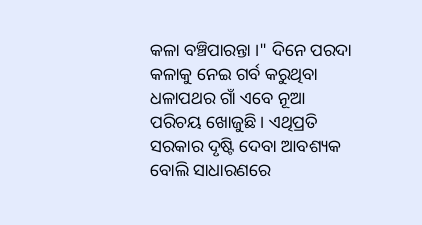କଳା ବଞ୍ଚିପାରନ୍ତା ।" ଦିନେ ପରଦା କଳାକୁ ନେଇ ଗର୍ବ କରୁଥିବା ଧଳାପଥର ଗାଁ ଏବେ ନୂଆ ପରିଚୟ ଖୋଜୁଛି । ଏଥିପ୍ରତି ସରକାର ଦୃଷ୍ଟି ଦେବା ଆବଶ୍ୟକ ବୋଲି ସାଧାରଣରେ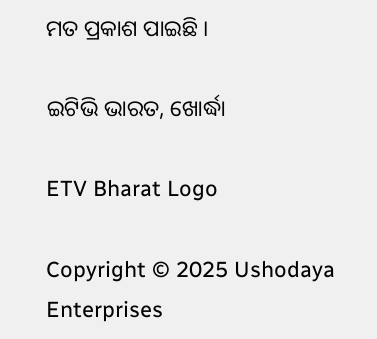ମତ ପ୍ରକାଶ ପାଇଛି ।

ଇଟିଭି ଭାରତ, ଖୋର୍ଦ୍ଧା

ETV Bharat Logo

Copyright © 2025 Ushodaya Enterprises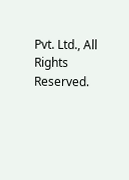Pvt. Ltd., All Rights Reserved.